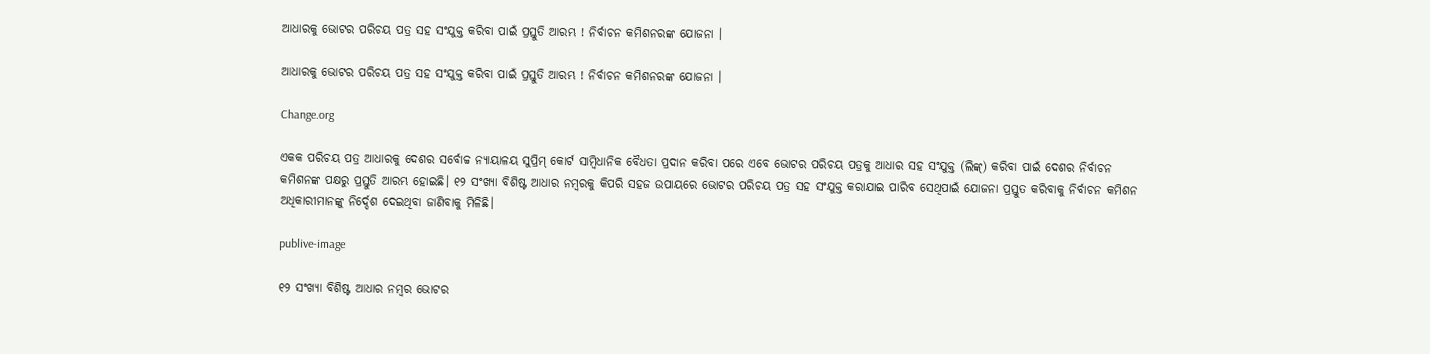ଆଧାରକୁ ଭୋଟର ପରିଚୟ ପତ୍ର ସହ ସଂଯୁକ୍ତ କରିବା ପାଇଁ ପ୍ରସ୍ତୁତି ଆରମ୍ଭ ! ନିର୍ବାଚନ କମିଶନରଙ୍କ ଯୋଜନା ।

ଆଧାରକୁ ଭୋଟର ପରିଚୟ ପତ୍ର ସହ ସଂଯୁକ୍ତ କରିବା ପାଇଁ ପ୍ରସ୍ତୁତି ଆରମ୍ଭ ! ନିର୍ବାଚନ କମିଶନରଙ୍କ ଯୋଜନା ।

Change.org

ଏକକ ପରିଚୟ ପତ୍ର ଆଧାରକୁ ଦେଶର ସର୍ବୋଚ୍ଚ ନ୍ୟାୟାଳୟ ସୁପ୍ରିମ୍ କୋର୍ଟ ସାମ୍ବିଧାନିକ ବୈଧତା ପ୍ରଦାନ କରିବା ପରେ ଏବେ ଭୋଟର ପରିଚୟ ପତ୍ରକୁ ଆଧାର ସହ ସଂଯୁକ୍ତ (ଲିଙ୍କ୍) କରିବା ପାଇଁ ଦେଶର ନିର୍ବାଚନ କମିଶନଙ୍କ ପକ୍ଷରୁ ପ୍ରସ୍ତୁତି ଆରମ୍ଭ ହୋଇଛି। ୧୨ ସଂଖ୍ୟା ବିଶିଷ୍ଟ ଆଧାର ନମ୍ବରକୁ କିପରି ସହଜ ଉପାୟରେ ଭୋଟର ପରିଚୟ ପତ୍ର ସହ ସଂଯୁକ୍ତ କରାଯାଇ ପାରିବ ସେଥିପାଇଁ ଯୋଜନା ପ୍ରସ୍ତୁତ କରିବାକୁ ନିର୍ବାଚନ କମିଶନ ଅଧିକାରୀମାନଙ୍କୁ ନିର୍ଦ୍ଦେଶ ଦେଇଥିବା ଜାଣିବାକୁ ମିଳିଛି।

publive-image

୧୨ ସଂଖ୍ୟା ବିଶିଷ୍ଟ ଆଧାର ନମ୍ବର ଭୋଟର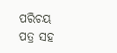ପରିଚୟ ପତ୍ର ସହ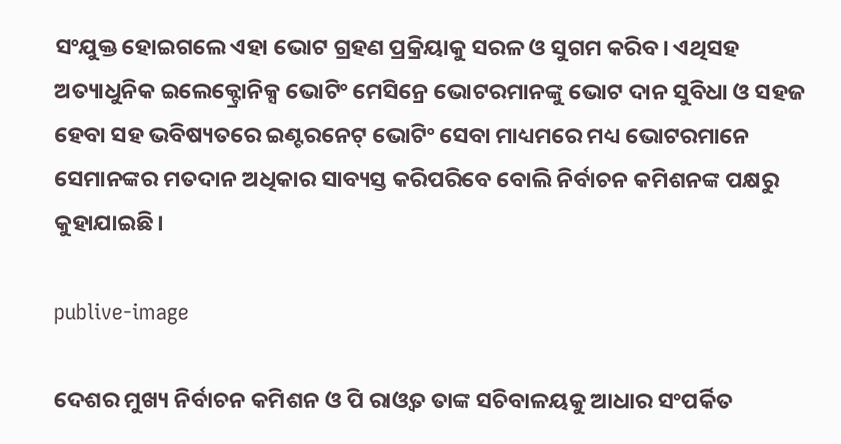ସଂଯୁକ୍ତ ହୋଇଗଲେ ଏହା ଭୋଟ ଗ୍ରହଣ ପ୍ରକ୍ରିୟାକୁ ସରଳ ଓ ସୁଗମ କରିବ। ଏଥିସହ ଅତ୍ୟାଧୁନିକ ଇଲେକ୍ଟ୍ରୋନିକ୍ସ ଭୋଟିଂ ମେସିନ୍ରେ ଭୋଟରମାନଙ୍କୁ ଭୋଟ ଦାନ ସୁବିଧା ଓ ସହଜ ହେବା ସହ ଭବିଷ୍ୟତରେ ଇଣ୍ଟରନେଟ୍ ଭୋଟିଂ ସେବା ମାଧ୍ୟମରେ ମଧ୍ୟ ଭୋଟରମାନେ ସେମାନଙ୍କର ମତଦାନ ଅଧିକାର ସାବ୍ୟସ୍ତ କରିପରିବେ ବୋଲି ନିର୍ବାଚନ କମିଶନଙ୍କ ପକ୍ଷରୁ କୁହାଯାଇଛି।

publive-image

ଦେଶର ମୁଖ୍ୟ ନିର୍ବାଚନ କମିଶନ ଓ ପି ରାଓ୍ଵତ ତାଙ୍କ ସଚିବାଳୟକୁ ଆଧାର ସଂପର୍କିତ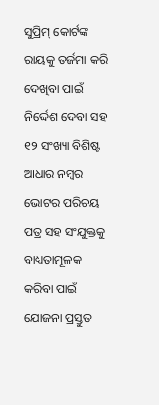ସୁପ୍ରିମ୍ କୋର୍ଟଙ୍କ ରାୟକୁ ତର୍ଜମା କରି ଦେଖିବା ପାଇଁ ନିର୍ଦ୍ଦେଶ ଦେବା ସହ ୧୨ ସଂଖ୍ୟା ବିଶିଷ୍ଟ ଆଧାର ନମ୍ବର ଭୋଟର ପରିଚୟ ପତ୍ର ସହ ସଂଯୁକ୍ତକୁ ବାଧ୍ୟତାମୂଳକ କରିବା ପାଇଁ ଯୋଜନା ପ୍ରସ୍ତୁତ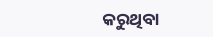କରୁଥିବା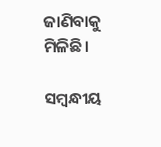ଜାଣିବାକୁ ମିଳିଛି।

ସମ୍ବନ୍ଧୀୟ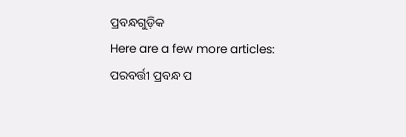ପ୍ରବନ୍ଧଗୁଡ଼ିକ
Here are a few more articles:
ପରବର୍ତ୍ତୀ ପ୍ରବନ୍ଧ ପ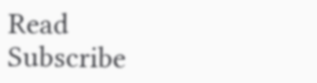Read
Subscribe